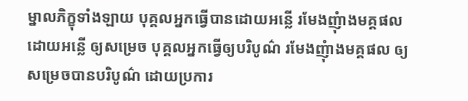ម្នាលភិក្ខុទាំងឡាយ បុគ្គលអ្នកធ្វើបានដោយអន្លើ រមែងញុំាងមគ្គផលដោយអន្លើ ឲ្យសម្រេច បុគ្គលអ្នកធ្វើឲ្យបរិបូណ៌ រមែងញុំាងមគ្គផល ឲ្យសម្រេចបានបរិបូណ៌ ដោយប្រការ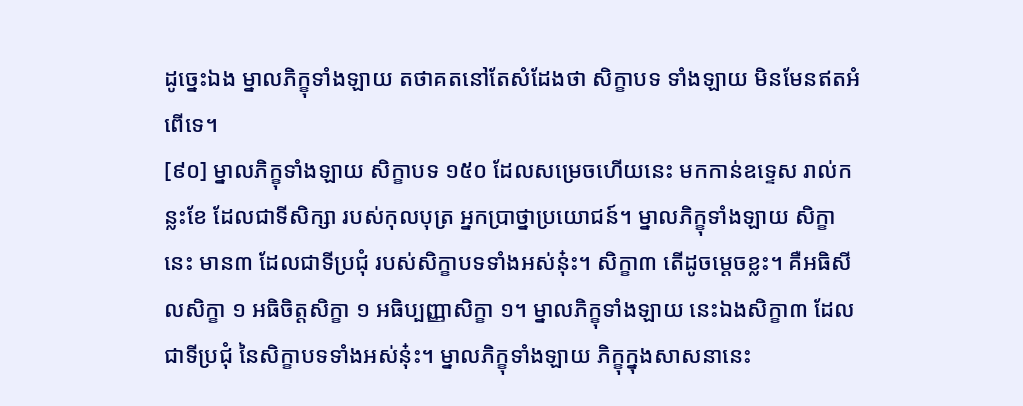ដូច្នេះឯង ម្នាលភិក្ខុទាំងឡាយ តថាគតនៅតែសំដែងថា សិក្ខាបទ ទាំងឡាយ មិនមែនឥតអំពើទេ។
[៩០] ម្នាលភិក្ខុទាំងឡាយ សិក្ខាបទ ១៥០ ដែលសម្រេចហើយនេះ មកកាន់ឧទ្ទេស រាល់កន្លះខែ ដែលជាទីសិក្សា របស់កុលបុត្រ អ្នកប្រាថ្នាប្រយោជន៍។ ម្នាលភិក្ខុទាំងឡាយ សិក្ខានេះ មាន៣ ដែលជាទីប្រជុំ របស់សិក្ខាបទទាំងអស់នុ៎ះ។ សិក្ខា៣ តើដូចម្ដេចខ្លះ។ គឺអធិសីលសិក្ខា ១ អធិចិត្តសិក្ខា ១ អធិប្បញ្ញាសិក្ខា ១។ ម្នាលភិក្ខុទាំងឡាយ នេះឯងសិក្ខា៣ ដែលជាទីប្រជុំ នៃសិក្ខាបទទាំងអស់នុ៎ះ។ ម្នាលភិក្ខុទាំងឡាយ ភិក្ខុក្នុងសាសនានេះ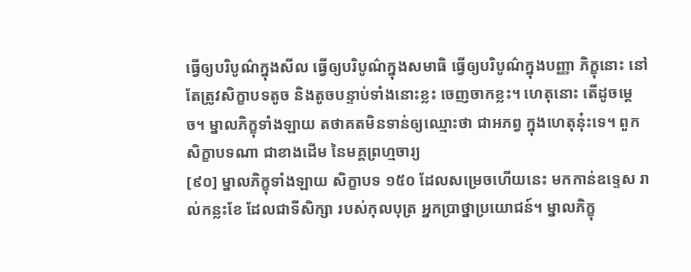ធ្វើឲ្យបរិបូណ៌ក្នុងសីល ធ្វើឲ្យបរិបូណ៌ក្នុងសមាធិ ធ្វើឲ្យបរិបូណ៌ក្នុងបញ្ញា ភិក្ខុនោះ នៅតែត្រូវសិក្ខាបទតូច និងតូចបន្ទាប់ទាំងនោះខ្លះ ចេញចាកខ្លះ។ ហេតុនោះ តើដូចម្ដេច។ ម្នាលភិក្ខុទាំងឡាយ តថាគតមិនទាន់ឲ្យឈ្មោះថា ជាអភព្វ ក្នុងហេតុនុ៎ះទេ។ ពួកសិក្ខាបទណា ជាខាងដើម នៃមគ្គព្រហ្មចារ្យ
[៩០] ម្នាលភិក្ខុទាំងឡាយ សិក្ខាបទ ១៥០ ដែលសម្រេចហើយនេះ មកកាន់ឧទ្ទេស រាល់កន្លះខែ ដែលជាទីសិក្សា របស់កុលបុត្រ អ្នកប្រាថ្នាប្រយោជន៍។ ម្នាលភិក្ខុ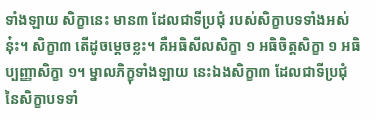ទាំងឡាយ សិក្ខានេះ មាន៣ ដែលជាទីប្រជុំ របស់សិក្ខាបទទាំងអស់នុ៎ះ។ សិក្ខា៣ តើដូចម្ដេចខ្លះ។ គឺអធិសីលសិក្ខា ១ អធិចិត្តសិក្ខា ១ អធិប្បញ្ញាសិក្ខា ១។ ម្នាលភិក្ខុទាំងឡាយ នេះឯងសិក្ខា៣ ដែលជាទីប្រជុំ នៃសិក្ខាបទទាំ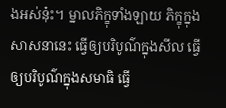ងអស់នុ៎ះ។ ម្នាលភិក្ខុទាំងឡាយ ភិក្ខុក្នុងសាសនានេះ ធ្វើឲ្យបរិបូណ៌ក្នុងសីល ធ្វើឲ្យបរិបូណ៌ក្នុងសមាធិ ធ្វើ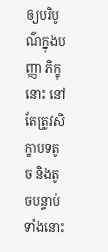ឲ្យបរិបូណ៌ក្នុងបញ្ញា ភិក្ខុនោះ នៅតែត្រូវសិក្ខាបទតូច និងតូចបន្ទាប់ទាំងនោះ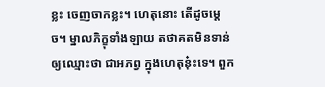ខ្លះ ចេញចាកខ្លះ។ ហេតុនោះ តើដូចម្ដេច។ ម្នាលភិក្ខុទាំងឡាយ តថាគតមិនទាន់ឲ្យឈ្មោះថា ជាអភព្វ ក្នុងហេតុនុ៎ះទេ។ ពួក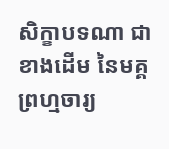សិក្ខាបទណា ជាខាងដើម នៃមគ្គព្រហ្មចារ្យ